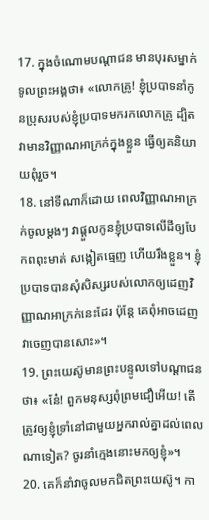17. ក្នុងចំណោមបណ្ដាជន មានបុរសម្នាក់ទូលព្រះអង្គថា៖ «លោកគ្រូ! ខ្ញុំប្របាទនាំកូនប្រុសរបស់ខ្ញុំប្របាទមករកលោកគ្រូ ដ្បិតវាមានវិញ្ញាណអាក្រក់ក្នុងខ្លួន ធ្វើឲ្យគនិយាយពុំរួច។
18. នៅទីណាក៏ដោយ ពេលវិញ្ញាណអាក្រក់ចូលម្ដងៗ វាផ្ដួលកូនខ្ញុំប្របាទលើដីឲ្យបែកពពុះមាត់ សង្កៀតធ្មេញ ហើយរឹងខ្លួន។ ខ្ញុំប្របាទបានសុំសិស្សរបស់លោកឲ្យដេញវិញ្ញាណអាក្រក់នេះដែរ ប៉ុន្តែ គេពុំអាចដេញវាចេញបានសោះ»។
19. ព្រះយេស៊ូមានព្រះបន្ទូលទៅបណ្ដាជនថា៖ «នែ៎! ពួកមនុស្សពុំព្រមជឿអើយ! តើត្រូវឲ្យខ្ញុំទ្រាំនៅជាមួយអ្នករាល់គ្នាដល់ពេលណាទៀត? ចូរនាំក្មេងនោះមកឲ្យខ្ញុំ»។
20. គេក៏នាំវាចូលមកជិតព្រះយេស៊ូ។ កា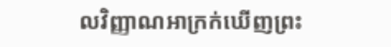លវិញ្ញាណអាក្រក់ឃើញព្រះ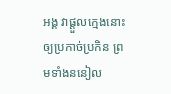អង្គ វាផ្ដួលក្មេងនោះឲ្យប្រកាច់ប្រកិន ព្រមទាំងននៀល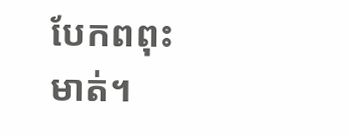បែកពពុះមាត់។